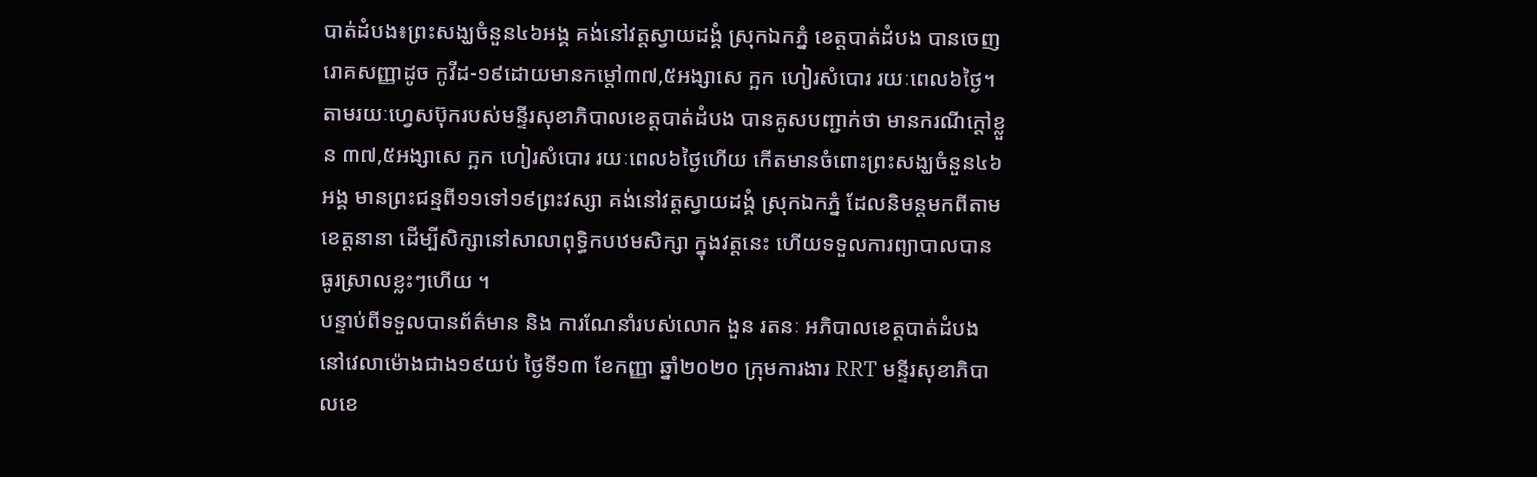បាត់ដំបង៖ព្រះសង្ឃចំនួន៤៦អង្គ គង់នៅវត្តស្វាយដង្គំ ស្រុកឯកភ្នំ ខេត្តបាត់ដំបង បានចេញរោគសញ្ញាដូច កូវីដ-១៩ដោយមានកម្តៅ៣៧,៥អង្សាសេ ក្អក ហៀរសំបោរ រយៈពេល៦ថ្ងៃ។
តាមរយៈហ្វេសប៊ុករបស់មន្ទីរសុខាភិបាលខេត្តបាត់ដំបង បានគូសបញ្ជាក់ថា មានករណីក្តៅខ្លួន ៣៧,៥អង្សាសេ ក្អក ហៀរសំបោរ រយៈពេល៦ថ្ងៃហើយ កើតមានចំពោះព្រះសង្ឃចំនួន៤៦អង្គ មានព្រះជន្មពី១១ទៅ១៩ព្រះវស្សា គង់នៅវត្តស្វាយដង្គំ ស្រុកឯកភ្នំ ដែលនិមន្តមកពីតាមខេត្តនានា ដើម្បីសិក្សានៅសាលាពុទ្ធិកបឋមសិក្សា ក្នុងវត្តនេះ ហើយទទួលការព្យាបាលបានធូរស្រាលខ្លះៗហើយ ។
បន្ទាប់ពីទទួលបានព័ត៌មាន និង ការណែនាំរបស់លោក ងួន រតនៈ អភិបាលខេត្តបាត់ដំបង នៅវេលាម៉ោងជាង១៩យប់ ថ្ងៃទី១៣ ខែកញ្ញា ឆ្នាំ២០២០ ក្រុមការងារ RRT មន្ទីរសុខាភិបាលខេ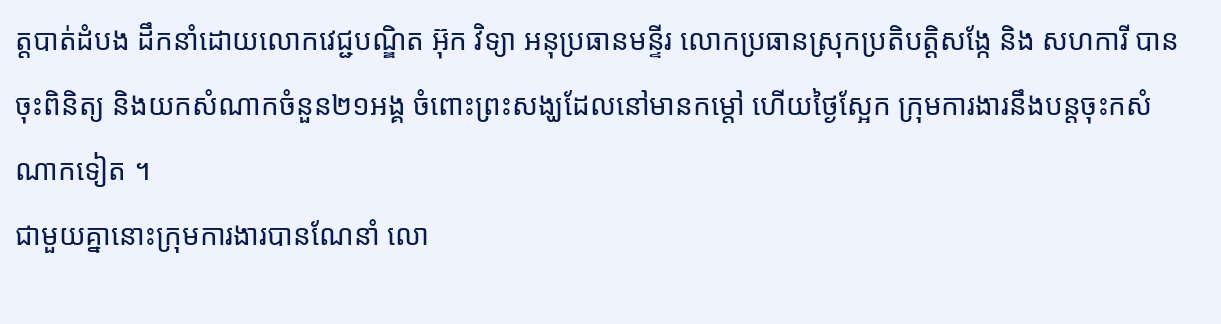ត្តបាត់ដំបង ដឹកនាំដោយលោកវេជ្ជបណ្ឌិត អ៊ុក វិទ្យា អនុប្រធានមន្ទីរ លោកប្រធានស្រុកប្រតិបត្តិសង្កែ និង សហការី បានចុះពិនិត្យ និងយកសំណាកចំនួន២១អង្គ ចំពោះព្រះសង្ឃដែលនៅមានកម្តៅ ហើយថ្ងៃស្អែក ក្រុមការងារនឹងបន្តចុះកសំណាកទៀត ។
ជាមួយគ្នានោះក្រុមការងារបានណែនាំ លោ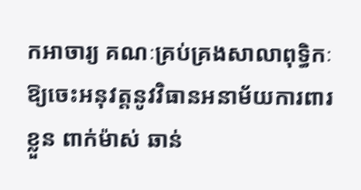កអាចារ្យ គណៈគ្រប់គ្រងសាលាពុទ្ធិកៈ ឱ្យចេះអនុវត្តនូវវិធានអនាម័យការពារខ្លួន ពាក់ម៉ាស់ ឆាន់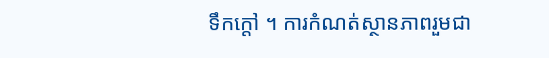ទឹកក្តៅ ។ ការកំណត់ស្ថានភាពរួមជា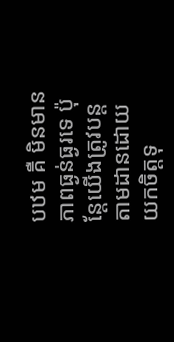បឋម គឺ មិនមានភាពធ្ងន់ធ្ងរទេ ប៉ុន្តែយើងត្រូវបន្តតាមដានដោយយកចិត្តទុ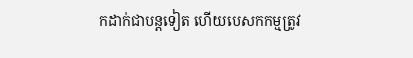កដាក់ជាបន្តទៀត ហើយបេសកកម្មត្រូវ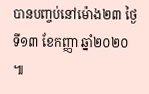បានបញ្ចប់នៅម៉ោង២៣ ថ្ងៃទី១៣ ខែកញ្ញា ឆ្នាំ២០២០ ៕